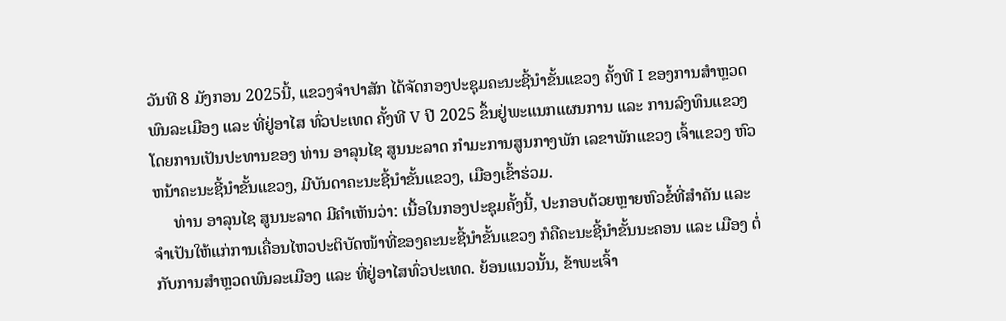ວັນທີ 8 ມັງກອນ 2025ນີ້, ແຂວງຈຳປາສັກ ໄດ້ຈັດກອງປະຊຸມຄະນະຊີ້ນໍາຂັ້ນແຂວງ ຄັ້ງທີ I ຂອງການສໍາຫຼວດພົນລະເມືອງ ແລະ ທີ່ຢູ່ອາໄສ ທົ່ວປະເທດ ຄັ້ງທີ V ປີ 2025 ຂຶ້ນຢູ່ພະແນກແຜນການ ແລະ ການລົງທຶນແຂວງ ໂດຍການເປັນປະທານຂອງ ທ່ານ ອາລຸນໄຊ ສູນນະລາດ ກໍາມະການສູນກາງພັກ ເລຂາພັກແຂວງ ເຈົ້າແຂວງ ຫົວຫນ້າຄະນະຊີ້ນໍາຂັ້ນແຂວງ, ມີບັນດາຄະນະຊີ້ນໍາຂັ້ນແຂວງ, ເມືອງເຂົ້າຮ່ວມ.
     ທ່ານ ອາລຸນໄຊ ສູນນະລາດ ມີຄໍາເຫັນວ່າ: ເນື້ອໃນກອງປະຊຸມຄັ້ງນີ້, ປະກອບດ້ວຍຫຼາຍຫົວຂໍ້ທີ່ສໍາຄັນ ແລະ ຈໍາເປັນໃຫ້ແກ່ການເຄື່ອນໄຫວປະຕິບັດໜ້າທີ່ຂອງຄະນະຊີ້ນໍາຂັ້ນແຂວງ ກໍຄືຄະນະຊີ້ນໍາຂັ້ນນະຄອນ ແລະ ເມືອງ ຕໍ່ກັບການສໍາຫຼວດພົນລະເມືອງ ແລະ ທີ່ຢູ່ອາໄສທົ່ວປະເທດ. ຍ້ອນແນວນັ້ນ, ຂ້າພະເຈົ້າ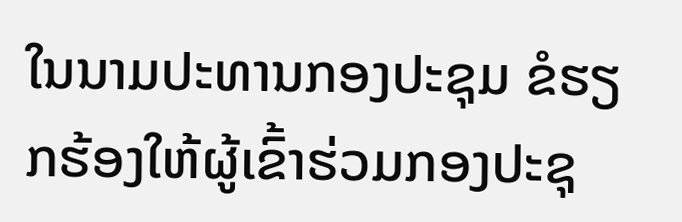ໃນນາມປະທານກອງປະຊຸມ ຂໍຮຽກຮ້ອງໃຫ້ຜູ້ເຂົ້າຮ່ວມກອງປະຊຸ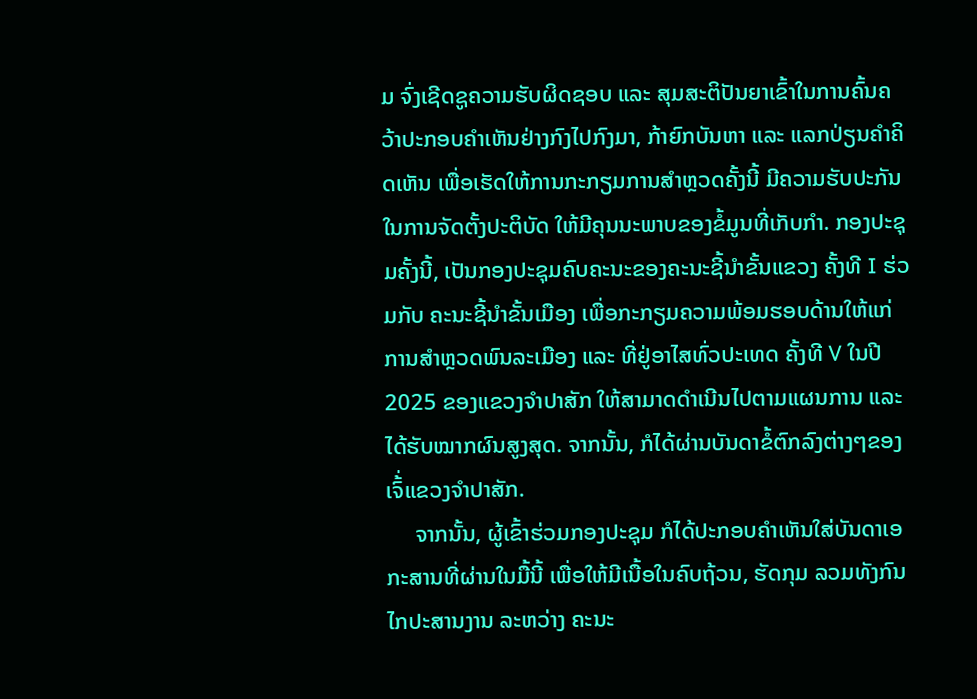ມ ຈົ່ງເຊີດຊູຄວາມຮັບຜິດຊອບ ແລະ ສຸມສະຕິປັນຍາເຂົ້າໃນການຄົ້ນຄວ້າປະກອບຄໍາເຫັນຢ່າງກົງໄປກົງມາ, ກ້າຍົກບັນຫາ ແລະ ແລກປ່ຽນຄຳຄິດເຫັນ ເພື່ອເຮັດໃຫ້ການກະກຽມການສໍາຫຼວດຄັ້ງນີ້ ມີຄວາມຮັບປະກັນໃນການຈັດຕັ້ງປະຕິບັດ ໃຫ້ມີຄຸນນະພາບຂອງຂໍ້ມູນທີ່ເກັບກໍາ. ກອງປະຊຸມຄັ້ງນີ້, ເປັນກອງປະຊຸມຄົບຄະນະຂອງຄະນະຊີ້ນໍາຂັ້ນແຂວງ ຄັ້ງທີ I ຮ່ວມກັບ ຄະນະຊີ້ນໍາຂັ້ນເມືອງ ເພື່ອກະກຽມຄວາມພ້ອມຮອບດ້ານໃຫ້ແກ່ການສໍາຫຼວດພົນລະເມືອງ ແລະ ທີ່ຢູ່ອາໄສທົ່ວປະເທດ ຄັ້ງທີ V ໃນປີ 2025 ຂອງແຂວງຈໍາປາສັກ ໃຫ້ສາມາດດໍາເນີນໄປຕາມແຜນການ ແລະ ໄດ້ຮັບໝາກຜົນສູງສຸດ. ຈາກນັ້ນ, ກໍໄດ້ຜ່ານບັນດາຂໍ້ຕົກລົງຕ່າງໆຂອງເຈົ້່ແຂວງຈໍາປາສັກ.
     ຈາກນັ້ນ, ຜູ້ເຂົ້າຮ່ວມກອງປະຊຸມ ກໍໄດ້ປະກອບຄໍາເຫັນໃສ່ບັນດາເອກະສານທີ່ຜ່ານໃນມື້ນີ້ ເພື່ອໃຫ້ມີເນື້ອໃນຄົບຖ້ວນ, ຮັດກຸມ ລວມທັງກົນໄກປະສານງານ ລະຫວ່າງ ຄະນະ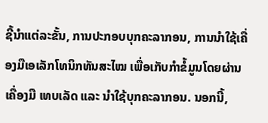ຊີ້ນໍາແຕ່ລະຂັ້ນ, ການປະກອບບຸກຄະລາກອນ, ການນໍາໃຊ້ເຄື່ອງມືເອເລັກໂທນິກທັນສະໄໝ ເພື່ອເກັບກໍາຂໍ້ມູນໂດຍຜ່ານເຄື່ອງມື ເທບເລັດ ແລະ ນໍາໃຊ້ບຸກຄະລາກອນ. ນອກນີ້,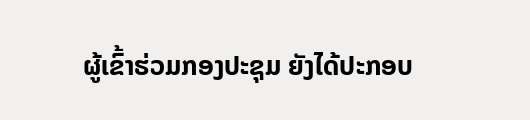ຜູ້ເຂົ້າຮ່ວມກອງປະຊຸມ ຍັງໄດ້ປະກອບ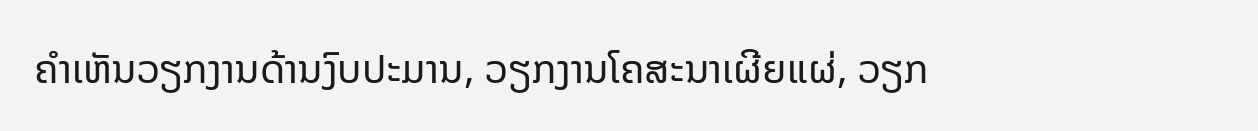ຄໍາເຫັນວຽກງານດ້ານງົບປະມານ, ວຽກງານໂຄສະນາເຜີຍແຜ່, ວຽກ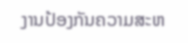ງານປ້ອງກັນຄວາມສະຫ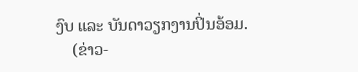ງົບ ແລະ ບັນດາວຽກງານປິ່ນອ້ອມ.
    (ຂ່າວ-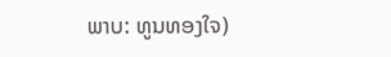ພາບ: ທູນທອງໃຈ)